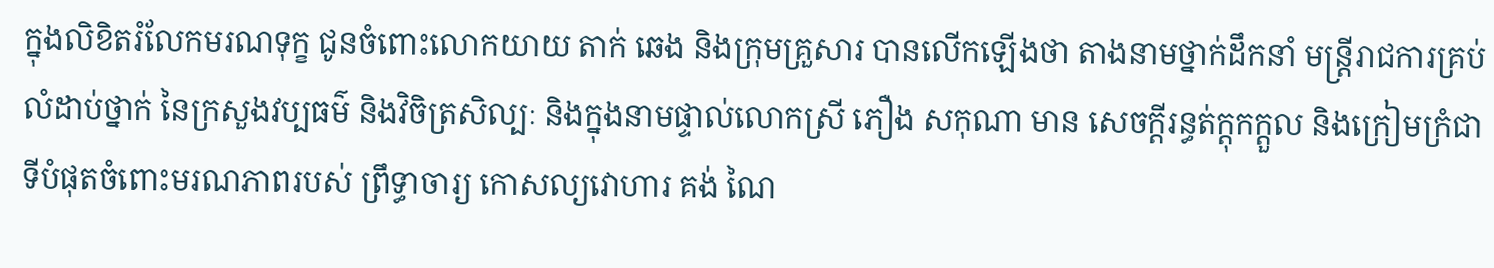ក្នុងលិខិតរំលែកមរណទុក្ខ ជូនចំពោះលោកយាយ តាក់ ឆេង និងក្រុមគ្រួសារ បានលើកឡើងថា តាងនាមថ្នាក់ដឹកនាំ មន្ត្រីរាជការគ្រប់លំដាប់ថ្នាក់ នៃក្រសួងវប្បធម៌ និងវិចិត្រសិល្បៈ និងក្នុងនាមផ្ទាល់លោកស្រី ភឿង សកុណា មាន សេចក្តីរន្ធត់ក្ដុកក្ដួល និងក្រៀមក្រំជាទីបំផុតចំពោះមរណភាពរបស់ ព្រឹទ្ធាចារ្យ កោសល្យវោហារ គង់ ណៃ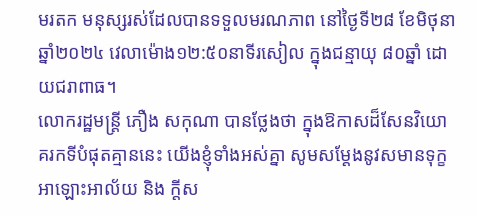មរតក មនុស្សរស់ដែលបានទទួលមរណភាព នៅថ្ងៃទី២៨ ខែមិថុនា ឆ្នាំ២០២៤ វេលាម៉ោង១២:៥០នាទីរសៀល ក្នុងជន្មាយុ ៨០ឆ្នាំ ដោយជរាពាធ។
លោករដ្ឋមន្ដ្រី ភឿង សកុណា បានថ្លែងថា ក្នុងឱកាសដ៏សែនវិយោគរកទីបំផុតគ្មាននេះ យើងខ្ញុំទាំងអស់គ្នា សូមសម្តែងនូវសមានទុក្ខ អាឡោះអាល័យ និង ក្តីស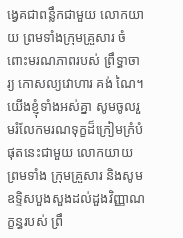ង្វេគជាពន្លឹកជាមួយ លោកយាយ ព្រមទាំងក្រុមគ្រួសារ ចំពោះមរណភាពរបស់ ព្រឹទ្ធាចារ្យ កោសល្យវោហារ គង់ ណៃ។
យើងខ្ញុំទាំងអស់គ្នា សូមចូលរួមរំលែកមរណទុក្ខដ៏ក្រៀមក្រំបំផុតនេះជាមួយ លោកយាយ ព្រមទាំង ក្រុមគ្រួសារ និងសូមឧទ្ទិសបួងសួងដល់ដួងវិញ្ញាណក្ខន្ធរបស់ ព្រឹ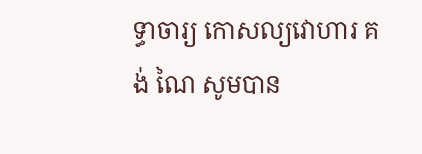ទ្ធាចារ្យ កោសល្យវោហារ គង់ ណៃ សូមបាន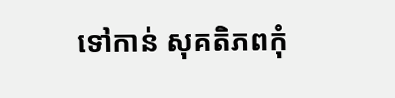ទៅកាន់ សុគតិភពកុំ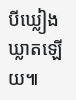បីឃ្លៀងឃ្លាតឡើយ៕